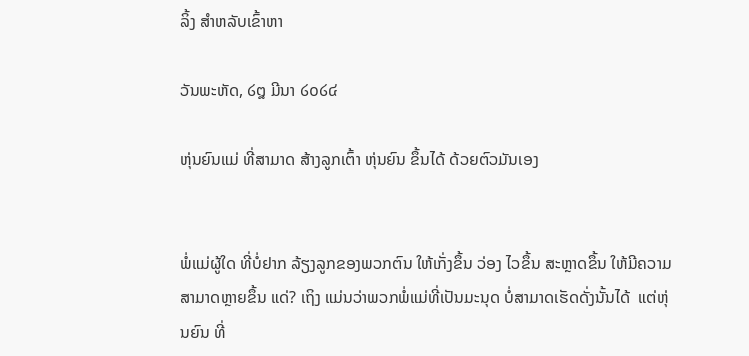ລິ້ງ ສຳຫລັບເຂົ້າຫາ

ວັນພະຫັດ, ໒໘ ມີນາ ໒໐໒໔

ຫຸ່ນຍົນແມ່ ທີ່ສາມາດ ສ້າງລູກເຕົ້າ ຫຸ່ນຍົນ ຂຶ້ນໄດ້ ດ້ວຍຕົວມັນເອງ


ພໍ່ແມ່ຜູ້ໃດ ທີ່ບໍ່ຢາກ ລ້ຽງລູກຂອງພວກຕົນ ໃຫ້ເກັ່ງຂຶ້ນ ວ່ອງ ໄວຂຶ້ນ ສະຫຼາດຂຶ້ນ ໃຫ້ມີຄວາມສາມາດຫຼາຍຂຶ້ນ ແດ່? ເຖິງ ແມ່ນວ່າພວກພໍ່ແມ່ທີ່ເປັນມະນຸດ ບໍ່ສາມາດເຮັດດັ່ງນັ້ນໄດ້  ແຕ່ຫຸ່ນຍົນ ທີ່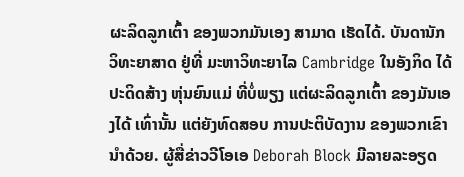ຜະລິດລູກເຕົ້າ ຂອງພວກມັນເອງ ສາມາດ ເຮັດໄດ້. ບັນດານັກວິທະຍາສາດ ຢູ່ທີ່ ມະຫາວິທະຍາໄລ Cambridge ໃນອັງກິດ ໄດ້ປະດິດສ້າງ ຫຸ່ນຍົນແມ່ ທີ່ບໍ່ພຽງ ແຕ່ຜະລິດລູກເຕົ້າ ຂອງມັນເອງໄດ້ ເທົ່ານັ້ນ ແຕ່ຍັງທົດສອບ ການປະຕິບັດງານ ຂອງພວກເຂົານຳດ້ວຍ. ຜູ້ສື່ຂ່າວວີໂອເອ Deborah Block ມີລາຍລະອຽດ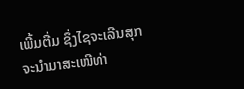ເພີ້ມຕື່ມ ຊຶ່ງໄຊຈະເລີນສຸກ ຈະນຳມາສະເໜີທ່າ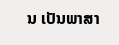ນ ເປັນພາສາ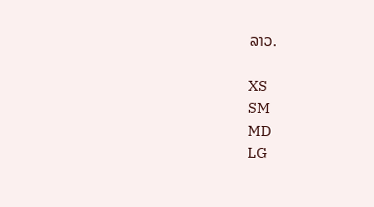ລາວ.

XS
SM
MD
LG